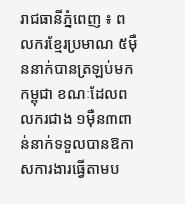រាជធានីភ្នំពេញ ៖ ពលករខ្មែរប្រមាណ ៥ម៉ឺននាក់បានត្រឡប់មកកម្ពុជា ខណៈដែលពលករជាង ១ម៉ឺន៣ពាន់នាក់ទទួលបានឱកាសការងារធ្វើតាមប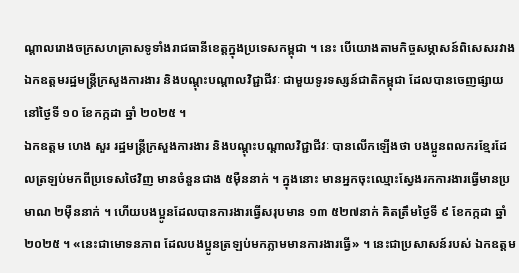ណ្តាលរោងចក្រសហគ្រាសទូទាំងរាជធានីខេត្តក្នុងប្រទេសកម្ពុជា ។ នេះ បើយោងតាមកិច្ចសម្ភាសន៍ពិសេសរវាងឯកឧត្តមរដ្ឋមន្ត្រីក្រសួងការងារ និងបណ្តុះបណ្តាលវិជ្ជាជីវៈ ជាមួយទូរទស្សន៍ជាតិកម្ពុជា ដែលបានចេញផ្សាយនៅថ្ងៃទី ១០ ខែកក្កដា ឆ្នាំ ២០២៥ ។
ឯកឧត្តម ហេង សួរ រដ្ឋមន្ត្រីក្រសួងការងារ និងបណ្តុះបណ្តាលវិជ្ជាជីវៈ បានលើកឡើងថា បងប្អូនពលករខ្មែរដែលត្រឡប់មកពីប្រទេសថៃវិញ មានចំនួនជាង ៥ម៉ឺននាក់ ។ ក្នុងនោះ មានអ្នកចុះឈ្មោះស្វែងរកការងារធ្វើមានប្រមាណ ២ម៉ឺននាក់ ។ ហើយបងប្អូនដែលបានការងារធ្វើសរុបមាន ១៣ ៥២៧នាក់ គិតត្រឹមថ្ងៃទី ៩ ខែកក្កដា ឆ្នាំ ២០២៥ ។ «នេះជាមោទនភាព ដែលបងប្អូនត្រឡប់មកភ្លាមមានការងារធ្វើ» ។ នេះជាប្រសាសន៍របស់ ឯកឧត្តម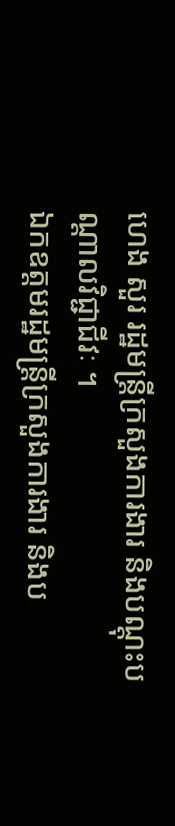ហេង សួរ រដ្ឋមន្ត្រីក្រសួងការងារ និងបណ្តុះបណ្តាលវិជ្ជាជីវៈ ។
ឯកឧត្តមរដ្ឋមន្ត្រីក្រសួងការងារ និងប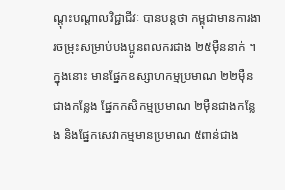ណ្តុះបណ្តាលវិជ្ជាជីវៈ បានបន្តថា កម្ពុជាមានការងារចម្រុះសម្រាប់បងប្អូនពលករជាង ២៥ម៉ឺននាក់ ។ ក្នុងនោះ មានផ្នែកឧស្សាហកម្មប្រមាណ ២២ម៉ឺនជាងកន្លែង ផ្នែកកសិកម្មប្រមាណ ២ម៉ឺនជាងកន្លែង និងផ្នែកសេវាកម្មមានប្រមាណ ៥ពាន់ជាង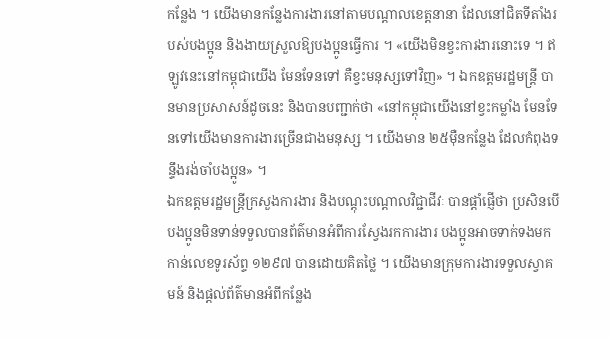កន្លែង ។ យើងមានកន្លែងការងារនៅតាមបណ្តាលខេត្តនានា ដែលនៅជិតទីតាំងរបស់បងប្អូន និងងាយស្រួលឱ្យបងប្អូនធ្វើការ ។ «យើងមិនខ្វះការងារនោះទេ ។ ឥឡូវនេះនៅកម្ពុជាយើង មែនទែនទៅ គឺខ្វះមនុស្សទៅវិញ» ។ ឯកឧត្តមរដ្ឋមន្ត្រី បានមានប្រសាសន៍ដូចនេះ និងបានបញ្ជាក់ថា «នៅកម្ពុជាយើងនៅខ្វះកម្លាំង មែនទែនទៅយើងមានការងារច្រើនជាងមនុស្ស ។ យើងមាន ២៥ម៉ឺនកន្លែង ដែលកំពុងទន្ទឹងរង់ចាំបងប្អូន» ។
ឯកឧត្តមរដ្ឋមន្ត្រីក្រសួងការងារ និងបណ្តុះបណ្តាលវិជ្ជាជីវៈ បានផ្តាំផ្ញើថា ប្រសិនបើបងប្អូនមិនទាន់ទទួលបានព័ត៌មានអំពីការស្វែងរកការងារ បងប្អូនអាចទាក់ទងមកកាន់លេខទូរស័ព្ទ ១២៩៧ បានដោយគិតថ្លៃ ។ យើងមានក្រុមការងារទទួលស្វាគមន៍ និងផ្តល់ព័ត៌មានអំពីកន្លែង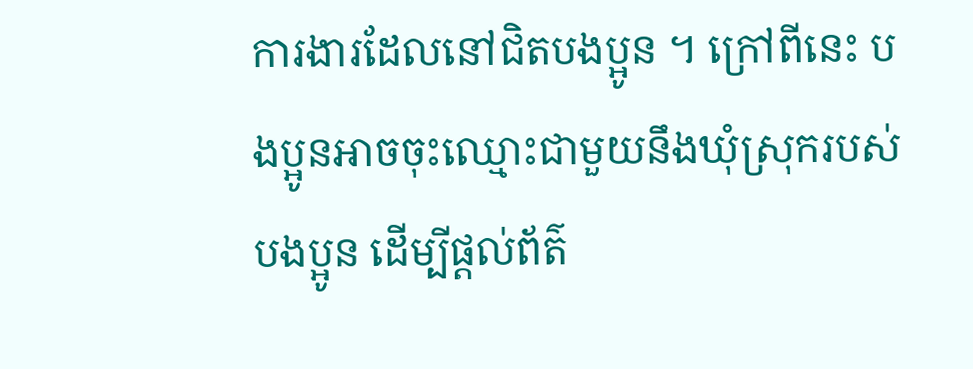ការងារដែលនៅជិតបងប្អូន ។ ក្រៅពីនេះ បងប្អូនអាចចុះឈ្មោះជាមួយនឹងឃុំស្រុករបស់បងប្អូន ដើម្បីផ្តល់ព័ត៌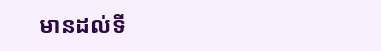មានដល់ទី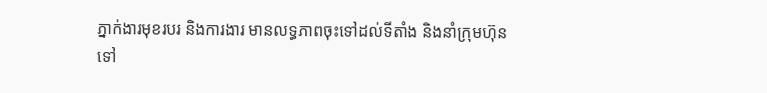ភ្នាក់ងារមុខរបរ និងការងារ មានលទ្ធភាពចុះទៅដល់ទីតាំង និងនាំក្រុមហ៊ុនទៅ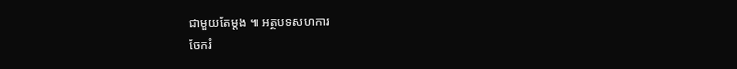ជាមួយតែម្តង ៕ អត្ថបទសហការ
ចែករំ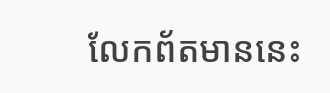លែកព័តមាននេះ